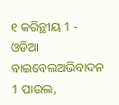୧ କରିନ୍ଥୀୟ 1 - ଓଡିଆ ବାଇବେଲଅଭିବାଦନ 1 ପାଉଲ,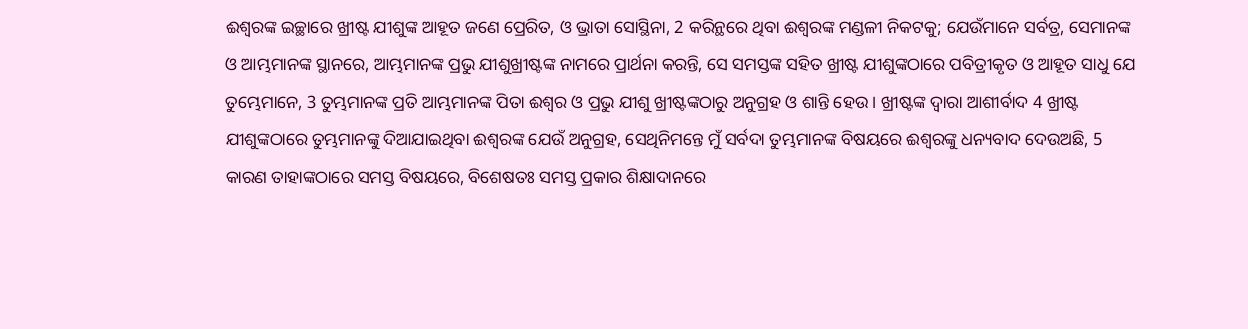ଈଶ୍ୱରଙ୍କ ଇଚ୍ଛାରେ ଖ୍ରୀଷ୍ଟ ଯୀଶୁଙ୍କ ଆହୂତ ଜଣେ ପ୍ରେରିତ, ଓ ଭ୍ରାତା ସୋସ୍ଥିନା, 2 କରିନ୍ଥରେ ଥିବା ଈଶ୍ୱରଙ୍କ ମଣ୍ଡଳୀ ନିକଟକୁ; ଯେଉଁମାନେ ସର୍ବତ୍ର, ସେମାନଙ୍କ ଓ ଆମ୍ଭମାନଙ୍କ ସ୍ଥାନରେ, ଆମ୍ଭମାନଙ୍କ ପ୍ରଭୁ ଯୀଶୁଖ୍ରୀଷ୍ଟଙ୍କ ନାମରେ ପ୍ରାର୍ଥନା କରନ୍ତି, ସେ ସମସ୍ତଙ୍କ ସହିତ ଖ୍ରୀଷ୍ଟ ଯୀଶୁଙ୍କଠାରେ ପବିତ୍ରୀକୃତ ଓ ଆହୂତ ସାଧୁ ଯେ ତୁମ୍ଭେମାନେ, 3 ତୁମ୍ଭମାନଙ୍କ ପ୍ରତି ଆମ୍ଭମାନଙ୍କ ପିତା ଈଶ୍ୱର ଓ ପ୍ରଭୁ ଯୀଶୁ ଖ୍ରୀଷ୍ଟଙ୍କଠାରୁ ଅନୁଗ୍ରହ ଓ ଶାନ୍ତି ହେଉ । ଖ୍ରୀଷ୍ଟଙ୍କ ଦ୍ୱାରା ଆଶୀର୍ବାଦ 4 ଖ୍ରୀଷ୍ଟ ଯୀଶୁଙ୍କଠାରେ ତୁମ୍ଭମାନଙ୍କୁ ଦିଆଯାଇଥିବା ଈଶ୍ୱରଙ୍କ ଯେଉଁ ଅନୁଗ୍ରହ, ସେଥିନିମନ୍ତେ ମୁଁ ସର୍ବଦା ତୁମ୍ଭମାନଙ୍କ ବିଷୟରେ ଈଶ୍ୱରଙ୍କୁ ଧନ୍ୟବାଦ ଦେଉଅଛି, 5 କାରଣ ତାହାଙ୍କଠାରେ ସମସ୍ତ ବିଷୟରେ, ବିଶେଷତଃ ସମସ୍ତ ପ୍ରକାର ଶିକ୍ଷାଦାନରେ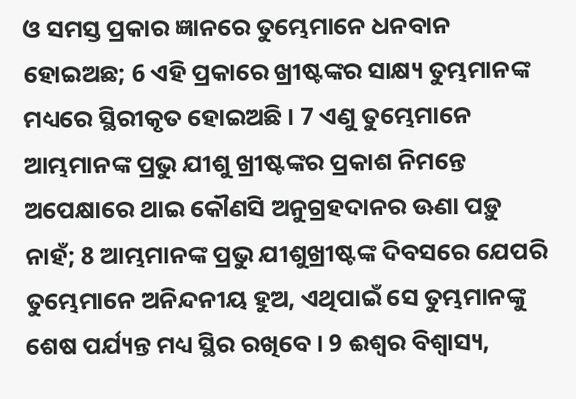ଓ ସମସ୍ତ ପ୍ରକାର ଜ୍ଞାନରେ ତୁମ୍ଭେମାନେ ଧନବାନ ହୋଇଅଛ; 6 ଏହି ପ୍ରକାରେ ଖ୍ରୀଷ୍ଟଙ୍କର ସାକ୍ଷ୍ୟ ତୁମ୍ଭମାନଙ୍କ ମଧ୍ୟରେ ସ୍ଥିରୀକୃତ ହୋଇଅଛି । 7 ଏଣୁ ତୁମ୍ଭେମାନେ ଆମ୍ଭମାନଙ୍କ ପ୍ରଭୁ ଯୀଶୁ ଖ୍ରୀଷ୍ଟଙ୍କର ପ୍ରକାଶ ନିମନ୍ତେ ଅପେକ୍ଷାରେ ଥାଇ କୌଣସି ଅନୁଗ୍ରହଦାନର ଊଣା ପଡ଼ୁ ନାହଁ; 8 ଆମ୍ଭମାନଙ୍କ ପ୍ରଭୁ ଯୀଶୁଖ୍ରୀଷ୍ଟଙ୍କ ଦିବସରେ ଯେପରି ତୁମ୍ଭେମାନେ ଅନିନ୍ଦନୀୟ ହୁଅ, ଏଥିପାଇଁ ସେ ତୁମ୍ଭମାନଙ୍କୁ ଶେଷ ପର୍ଯ୍ୟନ୍ତ ମଧ୍ୟ ସ୍ଥିର ରଖିବେ । 9 ଈଶ୍ୱର ବିଶ୍ୱାସ୍ୟ,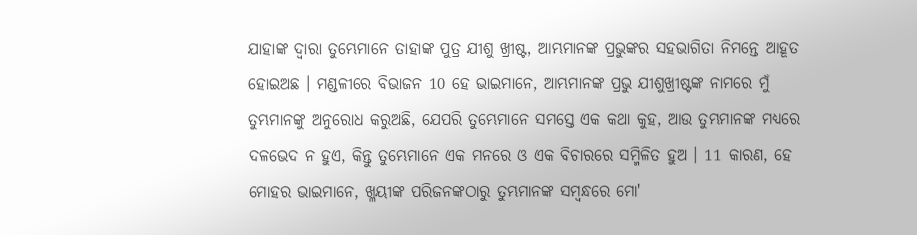ଯାହାଙ୍କ ଦ୍ୱାରା ତୁମ୍ଭେମାନେ ତାହାଙ୍କ ପୁତ୍ର ଯୀଶୁ ଖ୍ରୀଷ୍ଟ, ଆମ୍ଭମାନଙ୍କ ପ୍ରଭୁଙ୍କର ସହଭାଗିତା ନିମନ୍ତେ ଆହୂତ ହୋଇଅଛ । ମଣ୍ଡଳୀରେ ବିଭାଜନ 10 ହେ ଭାଇମାନେ, ଆମ୍ଭମାନଙ୍କ ପ୍ରଭୁ ଯୀଶୁଖ୍ରୀଷ୍ଟଙ୍କ ନାମରେ ମୁଁ ତୁମ୍ଭମାନଙ୍କୁ ଅନୁରୋଧ କରୁଅଛି, ଯେପରି ତୁମ୍ଭେମାନେ ସମସ୍ତେ ଏକ କଥା କୁହ, ଆଉ ତୁମ୍ଭମାନଙ୍କ ମଧ୍ୟରେ ଦଳଭେଦ ନ ହୁଏ, କିନ୍ତୁ ତୁମ୍ଭେମାନେ ଏକ ମନରେ ଓ ଏକ ବିଚାରରେ ସମ୍ମିଳିତ ହୁଅ । 11 କାରଣ, ହେ ମୋହର ଭାଇମାନେ, ଖ୍ଳୟୀଙ୍କ ପରିଜନଙ୍କଠାରୁ ତୁମ୍ଭମାନଙ୍କ ସମ୍ବନ୍ଧରେ ମୋ'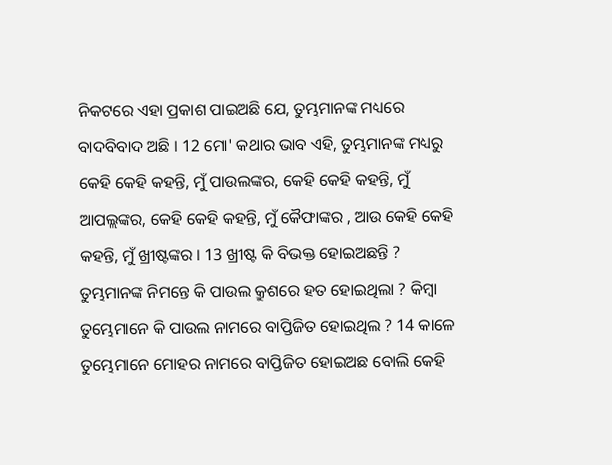ନିକଟରେ ଏହା ପ୍ରକାଶ ପାଇଅଛି ଯେ, ତୁମ୍ଭମାନଙ୍କ ମଧ୍ୟରେ ବାଦବିବାଦ ଅଛି । 12 ମୋ' କଥାର ଭାବ ଏହି, ତୁମ୍ଭମାନଙ୍କ ମଧ୍ୟରୁ କେହି କେହି କହନ୍ତି, ମୁଁ ପାଉଲଙ୍କର, କେହି କେହି କହନ୍ତି, ମୁଁ ଆପଲ୍ଲଙ୍କର, କେହି କେହି କହନ୍ତି, ମୁଁ କୈଫାଙ୍କର , ଆଉ କେହି କେହି କହନ୍ତି, ମୁଁ ଖ୍ରୀଷ୍ଟଙ୍କର । 13 ଖ୍ରୀଷ୍ଟ କି ବିଭକ୍ତ ହୋଇଅଛନ୍ତି ? ତୁମ୍ଭମାନଙ୍କ ନିମନ୍ତେ କି ପାଉଲ କ୍ରୁଶରେ ହତ ହୋଇଥିଲା ? କିମ୍ବା ତୁମ୍ଭେମାନେ କି ପାଉଲ ନାମରେ ବାପ୍ତିଜିତ ହୋଇଥିଲ ? 14 କାଳେ ତୁମ୍ଭେମାନେ ମୋହର ନାମରେ ବାପ୍ତିଜିତ ହୋଇଅଛ ବୋଲି କେହି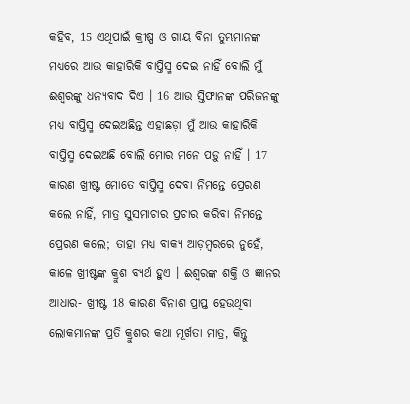କହିବ, 15 ଏଥିପାଇଁ କ୍ରୀଷ୍ପ ଓ ଗାୟ ବିନା ତୁମ୍ଭମାନଙ୍କ ମଧ୍ୟରେ ଆଉ କାହାରିକି ବାପ୍ତିସ୍ମ ଦେଇ ନାହିଁ ବୋଲି ମୁଁ ଈଶ୍ୱରଙ୍କୁ ଧନ୍ୟବାଦ ଦିଏ । 16 ଆଉ ସ୍ତିଫାନଙ୍କ ପରିଜନଙ୍କୁ ମଧ୍ୟ ବାପ୍ତିସ୍ମ ଦେଇଅଛିନ୍ତ ଏହାଛଡ଼ା ମୁଁ ଆଉ କାହାରିକି ବାପ୍ତିସ୍ମ ଦେଇଅଛି ବୋଲି ମୋର ମନେ ପଡ଼ୁ ନାହିଁ । 17 କାରଣ ଖ୍ରୀଷ୍ଟ ମୋତେ ବାପ୍ତିସ୍ମ ଦେବା ନିମନ୍ତେ ପ୍ରେରଣ କଲେ ନାହିଁ, ମାତ୍ର ସୁସମାଚାର ପ୍ରଚାର କରିବା ନିମନ୍ତେ ପ୍ରେରଣ କଲେ; ତାହା ମଧ୍ୟ ବାକ୍ୟ ଆଡ଼ମ୍ବରରେ ନୁହେଁ, କାଳେ ଖ୍ରୀଷ୍ଟଙ୍କ କ୍ରୁଶ ବ୍ୟର୍ଥ ହୁଏ । ଈଶ୍ୱରଙ୍କ ଶକ୍ତି ଓ ଜ୍ଞାନର ଆଧାର- ଖ୍ରୀଷ୍ଟ 18 କାରଣ ବିନାଶ ପ୍ରାପ୍ତ ହେଉଥିବା ଲୋକମାନଙ୍କ ପ୍ରତି କ୍ରୁଶର କଥା ମୂର୍ଖତା ମାତ୍ର, କିନ୍ତୁ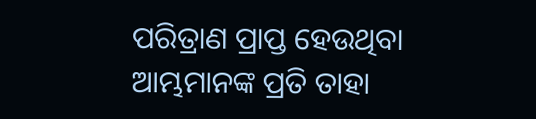ପରିତ୍ରାଣ ପ୍ରାପ୍ତ ହେଉଥିବା ଆମ୍ଭମାନଙ୍କ ପ୍ରତି ତାହା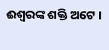ଈଶ୍ୱରଙ୍କ ଶକ୍ତି ଅଟେ ।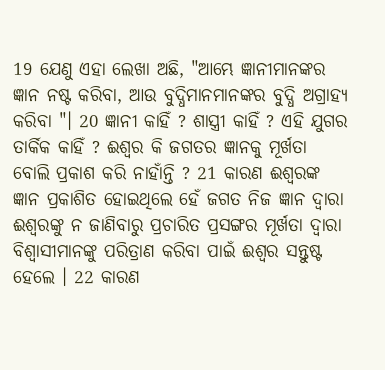19 ଯେଣୁ ଏହା ଲେଖା ଅଛି, "ଆମ୍ଭେ ଜ୍ଞାନୀମାନଙ୍କର ଜ୍ଞାନ ନଷ୍ଟ କରିବା, ଆଉ ବୁଦ୍ଧିମାନମାନଙ୍କର ବୁଦ୍ଧି ଅଗ୍ରାହ୍ୟ କରିବା "। 20 ଜ୍ଞାନୀ କାହିଁ ? ଶାସ୍ତ୍ରୀ କାହିଁ ? ଏହି ଯୁଗର ତାର୍କିକ କାହିଁ ? ଈଶ୍ୱର କି ଜଗତର ଜ୍ଞାନକୁ ମୂର୍ଖତା ବୋଲି ପ୍ରକାଶ କରି ନାହାଁନ୍ତି ? 21 କାରଣ ଈଶ୍ୱରଙ୍କ ଜ୍ଞାନ ପ୍ରକାଶିତ ହୋଇଥିଲେ ହେଁ ଜଗତ ନିଜ ଜ୍ଞାନ ଦ୍ୱାରା ଈଶ୍ୱରଙ୍କୁ ନ ଜାଣିବାରୁ ପ୍ରଚାରିତ ପ୍ରସଙ୍ଗର ମୂର୍ଖତା ଦ୍ୱାରା ବିଶ୍ୱାସୀମାନଙ୍କୁ ପରିତ୍ରାଣ କରିବା ପାଇଁ ଈଶ୍ୱର ସନ୍ତୁଷ୍ଟ ହେଲେ । 22 କାରଣ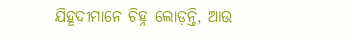ଯିହୂଦୀମାନେ ଚିହ୍ନ ଲୋଡ଼ନ୍ତି, ଆଉ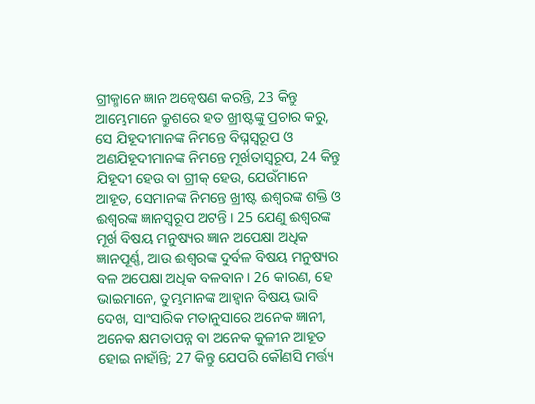ଗ୍ରୀକ୍ମାନେ ଜ୍ଞାନ ଅନ୍ୱେଷଣ କରନ୍ତି, 23 କିନ୍ତୁ ଆମ୍ଭେମାନେ କ୍ରୁଶରେ ହତ ଖ୍ରୀଷ୍ଟଙ୍କୁ ପ୍ରଚାର କରୁ, ସେ ଯିହୂଦୀମାନଙ୍କ ନିମନ୍ତେ ବିଘ୍ନସ୍ୱରୂପ ଓ ଅଣଯିହୂଦୀମାନଙ୍କ ନିମନ୍ତେ ମୂର୍ଖତାସ୍ୱରୂପ, 24 କିନ୍ତୁ ଯିହୂଦୀ ହେଉ ବା ଗ୍ରୀକ୍ ହେଉ, ଯେଉଁମାନେ ଆହୂତ, ସେମାନଙ୍କ ନିମନ୍ତେ ଖ୍ରୀଷ୍ଟ ଈଶ୍ୱରଙ୍କ ଶକ୍ତି ଓ ଈଶ୍ୱରଙ୍କ ଜ୍ଞାନସ୍ୱରୂପ ଅଟନ୍ତି । 25 ଯେଣୁ ଈଶ୍ୱରଙ୍କ ମୂର୍ଖ ବିଷୟ ମନୁଷ୍ୟର ଜ୍ଞାନ ଅପେକ୍ଷା ଅଧିକ ଜ୍ଞାନପୂର୍ଣ୍ଣ, ଆଉ ଈଶ୍ୱରଙ୍କ ଦୁର୍ବଳ ବିଷୟ ମନୁଷ୍ୟର ବଳ ଅପେକ୍ଷା ଅଧିକ ବଳବାନ । 26 କାରଣ, ହେ ଭାଇମାନେ, ତୁମ୍ଭମାନଙ୍କ ଆହ୍ୱାନ ବିଷୟ ଭାବି ଦେଖ, ସାଂସାରିକ ମତାନୁସାରେ ଅନେକ ଜ୍ଞାନୀ, ଅନେକ କ୍ଷମତାପନ୍ନ ବା ଅନେକ କୁଳୀନ ଆହୂତ ହୋଇ ନାହାଁନ୍ତି; 27 କିନ୍ତୁ ଯେପରି କୌଣସି ମର୍ତ୍ତ୍ୟ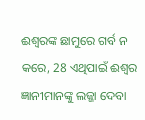ଈଶ୍ୱରଙ୍କ ଛାମୁରେ ଗର୍ବ ନ କରେ, 28 ଏଥିପାଇଁ ଈଶ୍ୱର ଜ୍ଞାନୀମାନଙ୍କୁ ଲଜ୍ଜା ଦେବା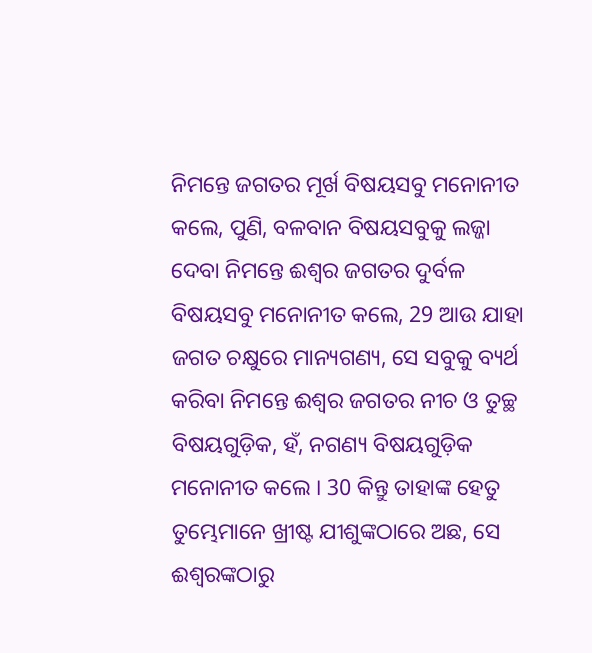ନିମନ୍ତେ ଜଗତର ମୂର୍ଖ ବିଷୟସବୁ ମନୋନୀତ କଲେ, ପୁଣି, ବଳବାନ ବିଷୟସବୁକୁ ଲଜ୍ଜା ଦେବା ନିମନ୍ତେ ଈଶ୍ୱର ଜଗତର ଦୁର୍ବଳ ବିଷୟସବୁ ମନୋନୀତ କଲେ, 29 ଆଉ ଯାହା ଜଗତ ଚକ୍ଷୁରେ ମାନ୍ୟଗଣ୍ୟ, ସେ ସବୁକୁ ବ୍ୟର୍ଥ କରିବା ନିମନ୍ତେ ଈଶ୍ୱର ଜଗତର ନୀଚ ଓ ତୁଚ୍ଛ ବିଷୟଗୁଡ଼ିକ, ହଁ, ନଗଣ୍ୟ ବିଷୟଗୁଡ଼ିକ ମନୋନୀତ କଲେ । 30 କିନ୍ତୁ ତାହାଙ୍କ ହେତୁ ତୁମ୍ଭେମାନେ ଖ୍ରୀଷ୍ଟ ଯୀଶୁଙ୍କଠାରେ ଅଛ, ସେ ଈଶ୍ୱରଙ୍କଠାରୁ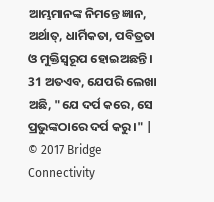ଆମ୍ଭମାନଙ୍କ ନିମନ୍ତେ ଜ୍ଞାନ, ଅର୍ଥାତ୍, ଧାର୍ମିକତା, ପବିତ୍ରତା ଓ ମୁକ୍ତିସ୍ୱରୂପ ହୋଇଅଛନ୍ତି । 31 ଅତଏବ, ଯେପରି ଲେଖା ଅଛି, "ଯେ ଦର୍ପ କରେ, ସେ ପ୍ରଭୁଙ୍କଠାରେ ଦର୍ପ କରୁ ।" |
© 2017 Bridge Connectivity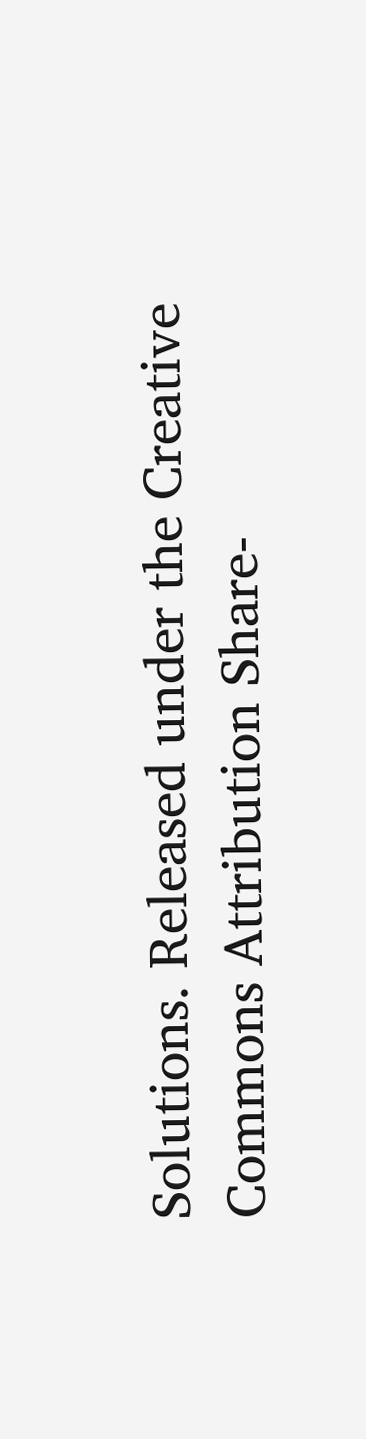Solutions. Released under the Creative Commons Attribution Share-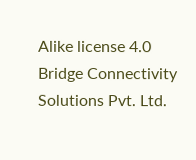Alike license 4.0
Bridge Connectivity Solutions Pvt. Ltd.